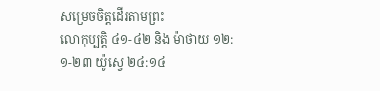សម្រេចចិត្តដើរតាមព្រះ
លោកុប្បត្ដិ ៤១-៤២ និង ម៉ាថាយ ១២:១-២៣ យ៉ូស្វេ ២៤:១៤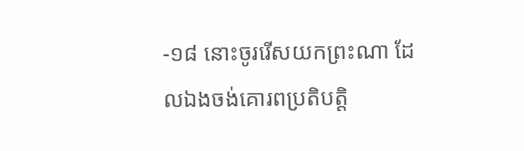-១៨ នោះចូររើសយកព្រះណា ដែលឯងចង់គោរពប្រតិបត្តិ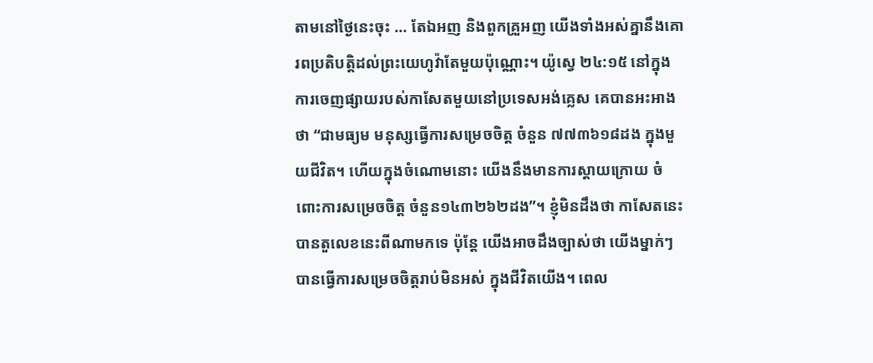តាមនៅថ្ងៃនេះចុះ … តែឯអញ និងពួកគ្រួអញ យើងទាំងអស់គ្នានឹងគោរពប្រតិបត្តិដល់ព្រះយេហូវ៉ាតែមួយប៉ុណ្ណោះ។ យ៉ូស្វេ ២៤:១៥ នៅក្នុងការចេញផ្សាយរបស់កាសែតមួយនៅប្រទេសអង់គ្លេស គេបានអះអាងថា “ជាមធ្យម មនុស្សធ្វើការសម្រេចចិត្ត ចំនួន ៧៧៣៦១៨ដង ក្នុងមួយជីវិត។ ហើយក្នុងចំណោមនោះ យើងនឹងមានការស្តាយក្រោយ ចំពោះការសម្រេចចិត្ត ចំនួន១៤៣២៦២ដង”។ ខ្ញុំមិនដឹងថា កាសែតនេះបានតួលេខនេះពីណាមកទេ ប៉ុន្តែ យើងអាចដឹងច្បាស់ថា យើងម្នាក់ៗបានធ្វើការសម្រេចចិត្តរាប់មិនអស់ ក្នុងជីវិតយើង។ ពេល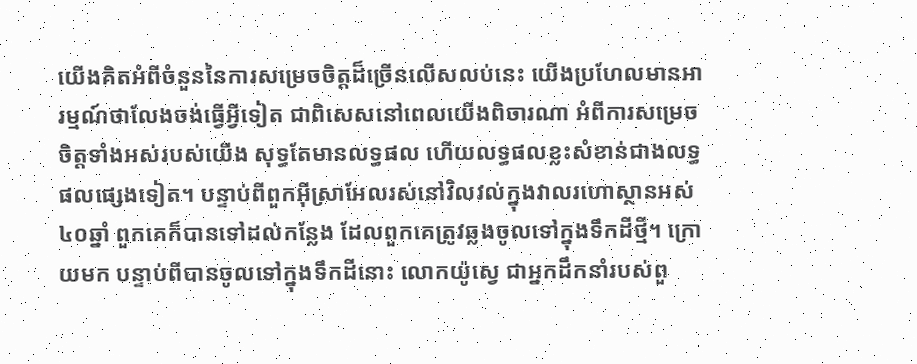យើងគិតអំពីចំនួននៃការសម្រេចចិត្តដ៏ច្រើនលើសលប់នេះ យើងប្រហែលមានអារម្មណ៍ថាលែងចង់ធ្វើអ្វីទៀត ជាពិសេសនៅពេលយើងពិចារណា អំពីការសម្រេចចិត្តទាំងអស់របស់យើង សុទ្ធតែមានលទ្ធផល ហើយលទ្ធផលខ្លះសំខាន់ជាងលទ្ធផលផ្សេងទៀត។ បន្ទាប់ពីពួកអ៊ីស្រាអែលរស់នៅវិលវល់ក្នុងវាលរហោស្ថានអស់៤០ឆ្នាំ ពួកគេក៏បានទៅដល់កន្លែង ដែលពួកគេត្រូវឆ្លងចូលទៅក្នុងទឹកដីថ្មី។ ក្រោយមក បន្ទាប់ពីបានចូលទៅក្នុងទឹកដីនោះ លោកយ៉ូស្វេ ជាអ្នកដឹកនាំរបស់ពួ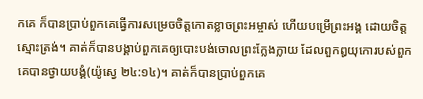កគេ ក៏បានប្រាប់ពួកគេធ្វើការសម្រេចចិត្តកោតខ្លាចព្រះអម្ចាស់ ហើយបម្រើព្រះអង្គ ដោយចិត្តស្មោះត្រង់។ គាត់ក៏បានបង្គាប់ពួកគេឲ្យបោះបង់ចោលព្រះក្លែងក្លាយ ដែលពួកឰយុកោរបស់ពួកគេបានថ្វាយបង្គំ(យ៉ូស្វេ ២៤:១៤)។ គាត់ក៏បានប្រាប់ពួកគេ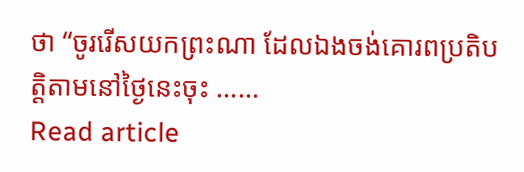ថា “ចូររើសយកព្រះណា ដែលឯងចង់គោរពប្រតិបត្តិតាមនៅថ្ងៃនេះចុះ ……
Read article